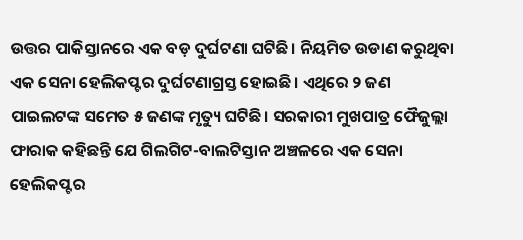ଉତ୍ତର ପାକିସ୍ତାନରେ ଏକ ବଡ଼ ଦୁର୍ଘଟଣା ଘଟିଛି। ନିୟମିତ ଉଡାଣ କରୁଥିବା ଏକ ସେନା ହେଲିକପ୍ଟର ଦୁର୍ଘଟଣାଗ୍ରସ୍ତ ହୋଇଛି। ଏଥିରେ ୨ ଜଣ ପାଇଲଟଙ୍କ ସମେତ ୫ ଜଣଙ୍କ ମୃତ୍ୟୁ ଘଟିଛି। ସରକାରୀ ମୁଖପାତ୍ର ଫୈଜୁଲ୍ଲା ଫାରାକ କହିଛନ୍ତି ଯେ ଗିଲଗିଟ-ବାଲଟିସ୍ତାନ ଅଞ୍ଚଳରେ ଏକ ସେନା ହେଲିକପ୍ଟର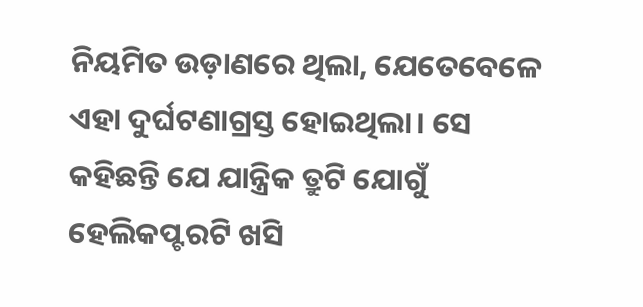ନିୟମିତ ଉଡ଼ାଣରେ ଥିଲା, ଯେତେବେଳେ ଏହା ଦୁର୍ଘଟଣାଗ୍ରସ୍ତ ହୋଇଥିଲା। ସେ କହିଛନ୍ତି ଯେ ଯାନ୍ତ୍ରିକ ତ୍ରୁଟି ଯୋଗୁଁ ହେଲିକପ୍ଟରଟି ଖସି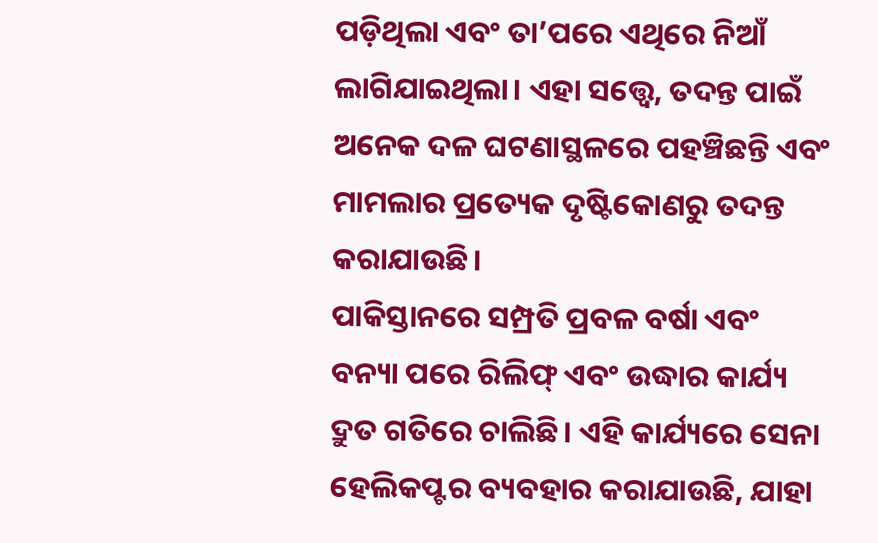ପଡ଼ିଥିଲା ଏବଂ ତା’ପରେ ଏଥିରେ ନିଆଁ ଲାଗିଯାଇଥିଲା। ଏହା ସତ୍ତ୍ୱେ, ତଦନ୍ତ ପାଇଁ ଅନେକ ଦଳ ଘଟଣାସ୍ଥଳରେ ପହଞ୍ଚିଛନ୍ତି ଏବଂ ମାମଲାର ପ୍ରତ୍ୟେକ ଦୃଷ୍ଟିକୋଣରୁ ତଦନ୍ତ କରାଯାଉଛି।
ପାକିସ୍ତାନରେ ସମ୍ପ୍ରତି ପ୍ରବଳ ବର୍ଷା ଏବଂ ବନ୍ୟା ପରେ ରିଲିଫ୍ ଏବଂ ଉଦ୍ଧାର କାର୍ଯ୍ୟ ଦ୍ରୁତ ଗତିରେ ଚାଲିଛି। ଏହି କାର୍ଯ୍ୟରେ ସେନା ହେଲିକପ୍ଟର ବ୍ୟବହାର କରାଯାଉଛି, ଯାହା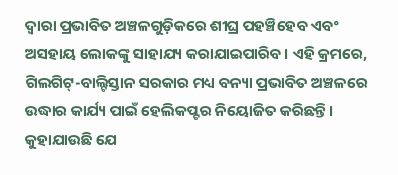ଦ୍ଵାରା ପ୍ରଭାବିତ ଅଞ୍ଚଳଗୁଡ଼ିକରେ ଶୀଘ୍ର ପହଞ୍ଚିହେବ ଏବଂ ଅସହାୟ ଲୋକଙ୍କୁ ସାହାଯ୍ୟ କରାଯାଇପାରିବ। ଏହି କ୍ରମରେ, ଗିଲଗିଟ୍-ବାଲ୍ଟିସ୍ତାନ ସରକାର ମଧ୍ୟ ବନ୍ୟା ପ୍ରଭାବିତ ଅଞ୍ଚଳରେ ଉଦ୍ଧାର କାର୍ଯ୍ୟ ପାଇଁ ହେଲିକପ୍ଟର ନିୟୋଜିତ କରିଛନ୍ତି।
କୁହାଯାଉଛି ଯେ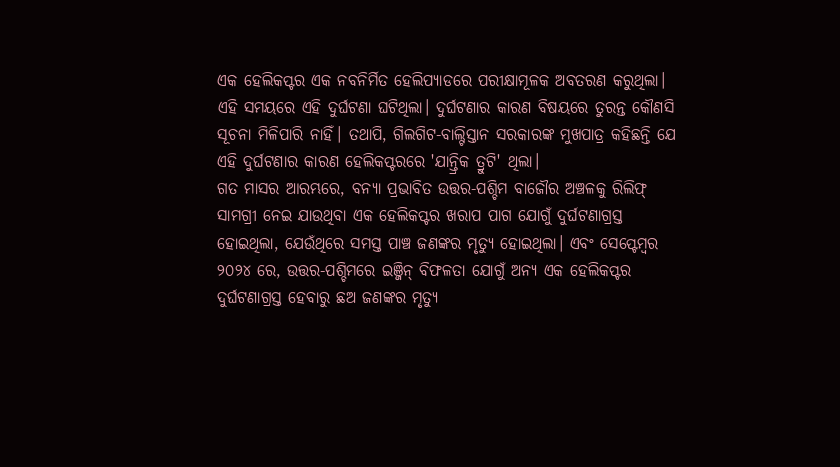ଏକ ହେଲିକପ୍ଟର ଏକ ନବନିର୍ମିତ ହେଲିପ୍ୟାଡରେ ପରୀକ୍ଷାମୂଳକ ଅବତରଣ କରୁଥିଲା। ଏହି ସମୟରେ ଏହି ଦୁର୍ଘଟଣା ଘଟିଥିଲା। ଦୁର୍ଘଟଣାର କାରଣ ବିଷୟରେ ତୁରନ୍ତ କୌଣସି ସୂଚନା ମିଳିପାରି ନାହିଁ। ତଥାପି, ଗିଲଗିଟ-ବାଲ୍ଟିସ୍ତାନ ସରକାରଙ୍କ ମୁଖପାତ୍ର କହିଛନ୍ତି ଯେ ଏହି ଦୁର୍ଘଟଣାର କାରଣ ହେଲିକପ୍ଟରରେ 'ଯାନ୍ତ୍ରିକ ତ୍ରୁଟି' ଥିଲା।
ଗତ ମାସର ଆରମ୍ଭରେ, ବନ୍ୟା ପ୍ରଭାବିତ ଉତ୍ତର-ପଶ୍ଚିମ ବାଜୌର ଅଞ୍ଚଳକୁ ରିଲିଫ୍ ସାମଗ୍ରୀ ନେଇ ଯାଉଥିବା ଏକ ହେଲିକପ୍ଟର ଖରାପ ପାଗ ଯୋଗୁଁ ଦୁର୍ଘଟଣାଗ୍ରସ୍ତ ହୋଇଥିଲା, ଯେଉଁଥିରେ ସମସ୍ତ ପାଞ୍ଚ ଜଣଙ୍କର ମୃତ୍ୟୁ ହୋଇଥିଲା। ଏବଂ ସେପ୍ଟେମ୍ବର ୨୦୨୪ ରେ, ଉତ୍ତର-ପଶ୍ଚିମରେ ଇଞ୍ଜିନ୍ ବିଫଳତା ଯୋଗୁଁ ଅନ୍ୟ ଏକ ହେଲିକପ୍ଟର ଦୁର୍ଘଟଣାଗ୍ରସ୍ତ ହେବାରୁ ଛଅ ଜଣଙ୍କର ମୃତ୍ୟୁ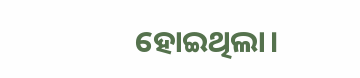ହୋଇଥିଲା।